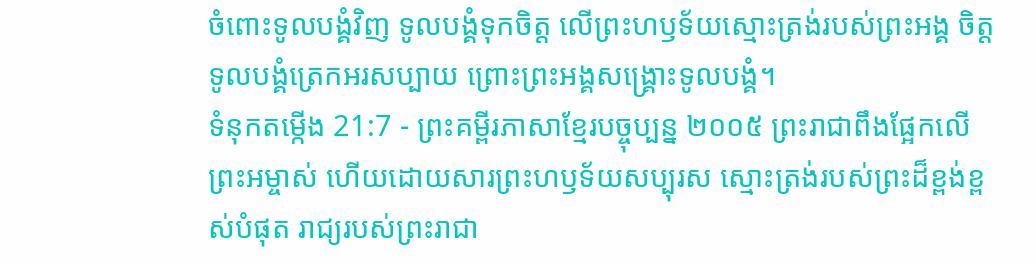ចំពោះទូលបង្គំវិញ ទូលបង្គំទុកចិត្ត លើព្រះហឫទ័យស្មោះត្រង់របស់ព្រះអង្គ ចិត្តទូលបង្គំត្រេកអរសប្បាយ ព្រោះព្រះអង្គសង្គ្រោះទូលបង្គំ។
ទំនុកតម្កើង 21:7 - ព្រះគម្ពីរភាសាខ្មែរបច្ចុប្បន្ន ២០០៥ ព្រះរាជាពឹងផ្អែកលើព្រះអម្ចាស់ ហើយដោយសារព្រះហឫទ័យសប្បុរស ស្មោះត្រង់របស់ព្រះដ៏ខ្ពង់ខ្ពស់បំផុត រាជ្យរបស់ព្រះរាជា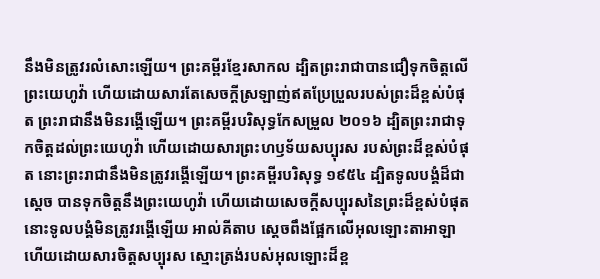នឹងមិនត្រូវរលំសោះឡើយ។ ព្រះគម្ពីរខ្មែរសាកល ដ្បិតព្រះរាជាបានជឿទុកចិត្តលើព្រះយេហូវ៉ា ហើយដោយសារតែសេចក្ដីស្រឡាញ់ឥតប្រែប្រួលរបស់ព្រះដ៏ខ្ពស់បំផុត ព្រះរាជានឹងមិនរង្គើឡើយ។ ព្រះគម្ពីរបរិសុទ្ធកែសម្រួល ២០១៦ ដ្បិតព្រះរាជាទុកចិត្តដល់ព្រះយេហូវ៉ា ហើយដោយសារព្រះហឫទ័យសប្បុរស របស់ព្រះដ៏ខ្ពស់បំផុត នោះព្រះរាជានឹងមិនត្រូវរង្គើឡើយ។ ព្រះគម្ពីរបរិសុទ្ធ ១៩៥៤ ដ្បិតទូលបង្គំដ៏ជាស្តេច បានទុកចិត្តនឹងព្រះយេហូវ៉ា ហើយដោយសេចក្ដីសប្បុរសនៃព្រះដ៏ខ្ពស់បំផុត នោះទូលបង្គំមិនត្រូវរង្គើឡើយ អាល់គីតាប ស្តេចពឹងផ្អែកលើអុលឡោះតាអាឡា ហើយដោយសារចិត្តសប្បុរស ស្មោះត្រង់របស់អុលឡោះដ៏ខ្ព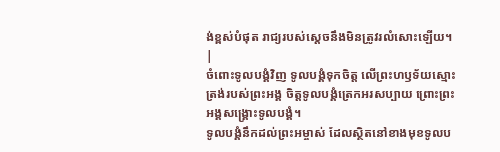ង់ខ្ពស់បំផុត រាជ្យរបស់ស្តេចនឹងមិនត្រូវរលំសោះឡើយ។ |
ចំពោះទូលបង្គំវិញ ទូលបង្គំទុកចិត្ត លើព្រះហឫទ័យស្មោះត្រង់របស់ព្រះអង្គ ចិត្តទូលបង្គំត្រេកអរសប្បាយ ព្រោះព្រះអង្គសង្គ្រោះទូលបង្គំ។
ទូលបង្គំនឹកដល់ព្រះអម្ចាស់ ដែលស្ថិតនៅខាងមុខទូលប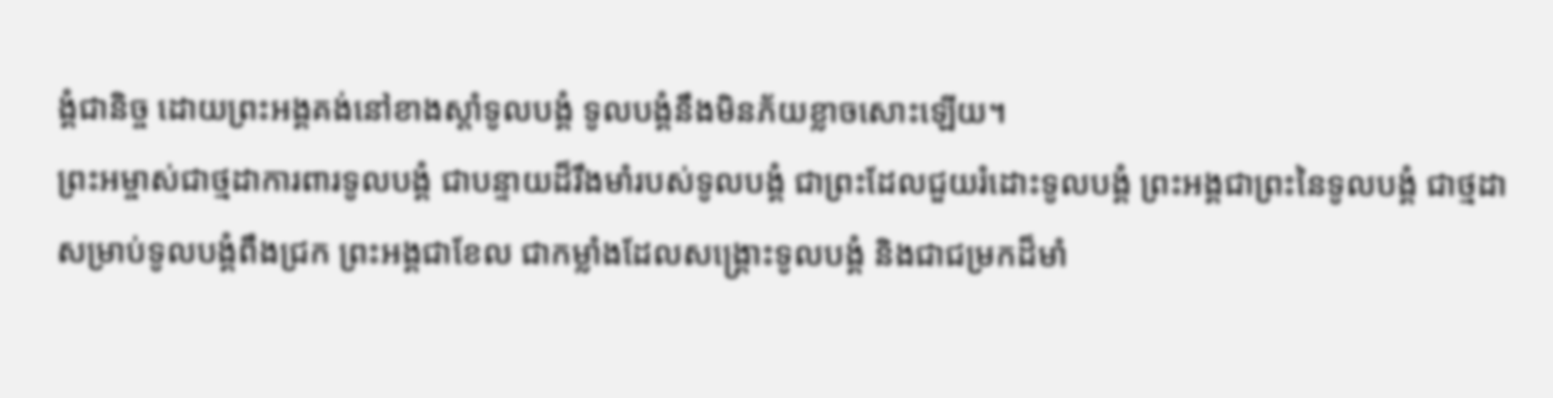ង្គំជានិច្ច ដោយព្រះអង្គគង់នៅខាងស្ដាំទូលបង្គំ ទូលបង្គំនឹងមិនភ័យខ្លាចសោះឡើយ។
ព្រះអម្ចាស់ជាថ្មដាការពារទូលបង្គំ ជាបន្ទាយដ៏រឹងមាំរបស់ទូលបង្គំ ជាព្រះដែលជួយរំដោះទូលបង្គំ ព្រះអង្គជាព្រះនៃទូលបង្គំ ជាថ្មដាសម្រាប់ទូលបង្គំពឹងជ្រក ព្រះអង្គជាខែល ជាកម្លាំងដែលសង្គ្រោះទូលបង្គំ និងជាជម្រកដ៏មាំ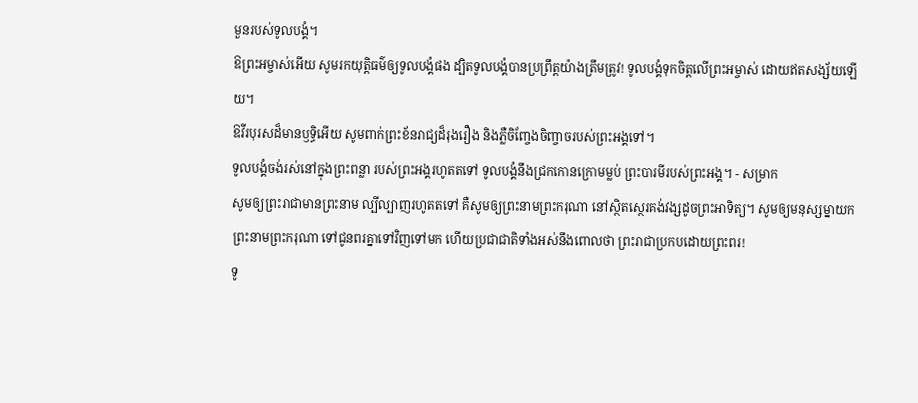មួនរបស់ទូលបង្គំ។
ឱព្រះអម្ចាស់អើយ សូមរកយុត្តិធម៌ឲ្យទូលបង្គំផង ដ្បិតទូលបង្គំបានប្រព្រឹត្តយ៉ាងត្រឹមត្រូវ! ទូលបង្គំទុកចិត្តលើព្រះអម្ចាស់ ដោយឥតសង្ស័យឡើយ។
ឱវីរបុរសដ៏មានឫទ្ធិអើយ សូមពាក់ព្រះខ័នរាជ្យដ៏រុងរឿង និងភ្លឺចិញ្ចែងចិញ្ចាចរបស់ព្រះអង្គទៅ។
ទូលបង្គំចង់រស់នៅក្នុងព្រះពន្លា របស់ព្រះអង្គរហូតតទៅ ទូលបង្គំនឹងជ្រកកោនក្រោមម្លប់ ព្រះបារមីរបស់ព្រះអង្គ។ - សម្រាក
សូមឲ្យព្រះរាជាមានព្រះនាម ល្បីល្បាញរហូតតទៅ គឺសូមឲ្យព្រះនាមព្រះករុណា នៅស្ថិតស្ថេរគង់វង្សដូចព្រះអាទិត្យ។ សូមឲ្យមនុស្សម្នាយកព្រះនាមព្រះករុណា ទៅជូនពរគ្នាទៅវិញទៅមក ហើយប្រជាជាតិទាំងអស់នឹងពោលថា ព្រះរាជាប្រកបដោយព្រះពរ!
ទូ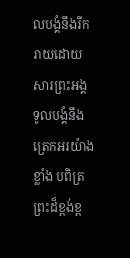លបង្គំនឹងរីករាយដោយសារព្រះអង្គ ទូលបង្គំនឹងត្រេកអរយ៉ាងខ្លាំង បពិត្រព្រះដ៏ខ្ពង់ខ្ព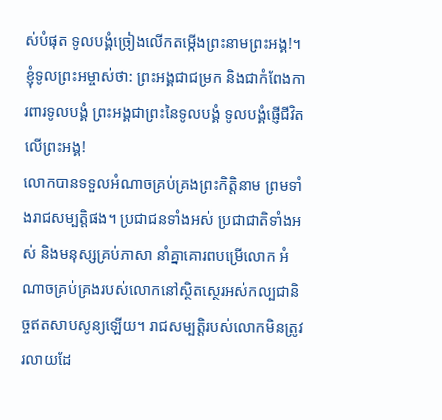ស់បំផុត ទូលបង្គំច្រៀងលើកតម្កើងព្រះនាមព្រះអង្គ!។
ខ្ញុំទូលព្រះអម្ចាស់ថា: ព្រះអង្គជាជម្រក និងជាកំពែងការពារទូលបង្គំ ព្រះអង្គជាព្រះនៃទូលបង្គំ ទូលបង្គំផ្ញើជីវិតលើព្រះអង្គ!
លោកបានទទួលអំណាចគ្រប់គ្រងព្រះកិត្តិនាម ព្រមទាំងរាជសម្បត្តិផង។ ប្រជាជនទាំងអស់ ប្រជាជាតិទាំងអស់ និងមនុស្សគ្រប់ភាសា នាំគ្នាគោរពបម្រើលោក អំណាចគ្រប់គ្រងរបស់លោកនៅស្ថិតស្ថេរអស់កល្បជានិច្ចឥតសាបសូន្យឡើយ។ រាជសម្បត្តិរបស់លោកមិនត្រូវរលាយដែ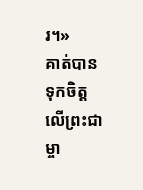រ។»
គាត់បានទុកចិត្តលើព្រះជាម្ចា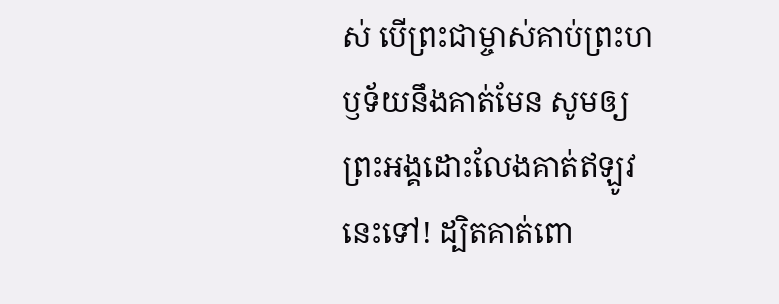ស់ បើព្រះជាម្ចាស់គាប់ព្រះហឫទ័យនឹងគាត់មែន សូមឲ្យព្រះអង្គដោះលែងគាត់ឥឡូវនេះទៅ! ដ្បិតគាត់ពោ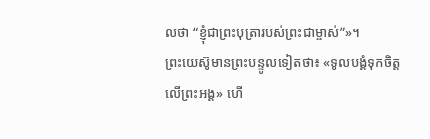លថា “ខ្ញុំជាព្រះបុត្រារបស់ព្រះជាម្ចាស់”»។
ព្រះយេស៊ូមានព្រះបន្ទូលទៀតថា៖ «ទូលបង្គំទុកចិត្តលើព្រះអង្គ» ហើ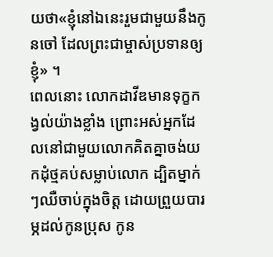យថា«ខ្ញុំនៅឯនេះរួមជាមួយនឹងកូនចៅ ដែលព្រះជាម្ចាស់ប្រទានឲ្យខ្ញុំ» ។
ពេលនោះ លោកដាវីឌមានទុក្ខកង្វល់យ៉ាងខ្លាំង ព្រោះអស់អ្នកដែលនៅជាមួយលោកគិតគ្នាចង់យកដុំថ្មគប់សម្លាប់លោក ដ្បិតម្នាក់ៗឈឺចាប់ក្នុងចិត្ត ដោយព្រួយបារម្ភដល់កូនប្រុស កូន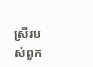ស្រីរបស់ពួក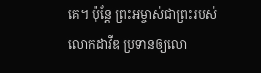គេ។ ប៉ុន្តែ ព្រះអម្ចាស់ជាព្រះរបស់លោកដាវីឌ ប្រទានឲ្យលោ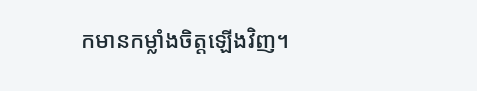កមានកម្លាំងចិត្តឡើងវិញ។